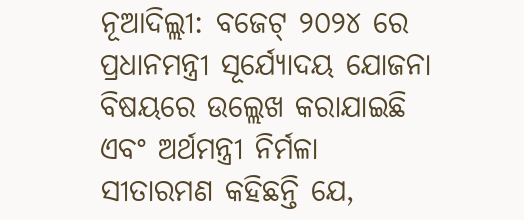ନୂଆଦିଲ୍ଲୀ: ବଜେଟ୍ ୨୦୨୪ ରେ ପ୍ରଧାନମନ୍ତ୍ରୀ ସୂର୍ଯ୍ୟୋଦୟ ଯୋଜନା ବିଷୟରେ ଉଲ୍ଲେଖ କରାଯାଇଛି ଏବଂ ଅର୍ଥମନ୍ତ୍ରୀ ନିର୍ମଳା ସୀତାରମଣ କହିଛନ୍ତି ଯେ,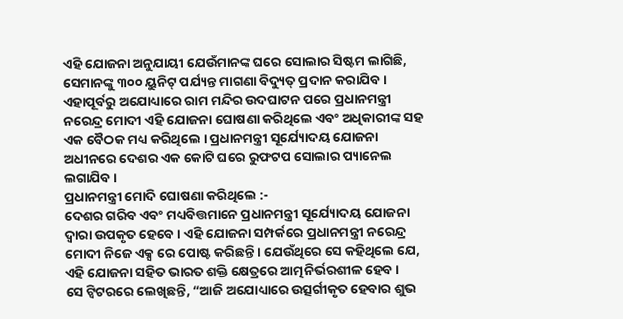ଏହି ଯୋଜନା ଅନୁଯାୟୀ ଯେଉଁମାନଙ୍କ ଘରେ ସୋଲାର ସିଷ୍ଟମ ଲାଗିଛି, ସେମାନଙ୍କୁ ୩୦୦ ୟୁନିଟ୍ ପର୍ଯ୍ୟନ୍ତ ମାଗଣା ବିଦ୍ୟୁତ୍ ପ୍ରଦାନ କରାଯିବ । ଏହାପୂର୍ବରୁ ଅଯୋଧ୍ୟାରେ ରାମ ମନ୍ଦିର ଉଦଘାଟନ ପରେ ପ୍ରଧାନମନ୍ତ୍ରୀ ନରେନ୍ଦ୍ର ମୋଦୀ ଏହି ଯୋଜନା ଘୋଷଣା କରିଥିଲେ ଏବଂ ଅଧିକାରୀଙ୍କ ସହ ଏକ ବୈଠକ ମଧ୍ୟ କରିଥିଲେ । ପ୍ରଧାନମନ୍ତ୍ରୀ ସୂର୍ଯ୍ୟୋଦୟ ଯୋଜନା ଅଧୀନରେ ଦେଶର ଏକ କୋଟି ଘରେ ରୁଫଟପ ସୋଲାର ପ୍ୟାନେଲ ଲଗାଯିବ ।
ପ୍ରଧାନମନ୍ତ୍ରୀ ମୋଦି ଘୋଷଣା କରିଥିଲେ :-
ଦେଶର ଗରିବ ଏବଂ ମଧ୍ୟବିତ୍ତମାନେ ପ୍ରଧାନମନ୍ତ୍ରୀ ସୂର୍ଯ୍ୟୋଦୟ ଯୋଜନା ଦ୍ୱାରା ଉପକୃତ ହେବେ । ଏହି ଯୋଜନା ସମ୍ପର୍କରେ ପ୍ରଧାନମନ୍ତ୍ରୀ ନରେନ୍ଦ୍ର ମୋଦୀ ନିଜେ ଏକ୍ସ ରେ ପୋଷ୍ଟ କରିଛନ୍ତି । ଯେଉଁଥିରେ ସେ କହିଥିଲେ ଯେ, ଏହି ଯୋଜନା ସହିତ ଭାରତ ଶକ୍ତି କ୍ଷେତ୍ରରେ ଆତ୍ମନିର୍ଭରଶୀଳ ହେବ ।
ସେ ଟ୍ୱିଟରରେ ଲେଖିଛନ୍ତି, “ଆଜି ଅଯୋଧ୍ୟାରେ ଉତ୍ସର୍ଗୀକୃତ ହେବାର ଶୁଭ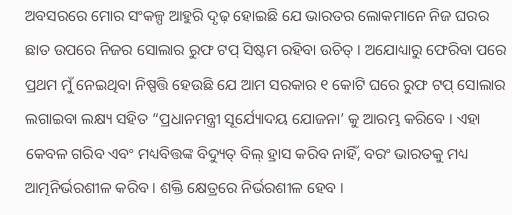ଅବସରରେ ମୋର ସଂକଳ୍ପ ଆହୁରି ଦୃଢ଼ ହୋଇଛି ଯେ ଭାରତର ଲୋକମାନେ ନିଜ ଘରର ଛାତ ଉପରେ ନିଜର ସୋଲାର ରୁଫ ଟପ୍ ସିଷ୍ଟମ ରହିବା ଉଚିତ୍ । ଅଯୋଧ୍ୟାରୁ ଫେରିବା ପରେ ପ୍ରଥମ ମୁଁ ନେଇଥିବା ନିଷ୍ପତ୍ତି ହେଉଛି ଯେ ଆମ ସରକାର ୧ କୋଟି ଘରେ ରୁଫ ଟପ୍ ସୋଲାର ଲଗାଇବା ଲକ୍ଷ୍ୟ ସହିତ “ପ୍ରଧାନମନ୍ତ୍ରୀ ସୂର୍ଯ୍ୟୋଦୟ ଯୋଜନା’ କୁ ଆରମ୍ଭ କରିବେ । ଏହା କେବଳ ଗରିବ ଏବଂ ମଧ୍ୟବିତ୍ତଙ୍କ ବିଦ୍ୟୁତ୍ ବିଲ୍ ହ୍ରାସ କରିବ ନାହିଁ, ବରଂ ଭାରତକୁ ମଧ୍ୟ ଆତ୍ମନିର୍ଭରଶୀଳ କରିବ । ଶକ୍ତି କ୍ଷେତ୍ରରେ ନିର୍ଭରଶୀଳ ହେବ ।